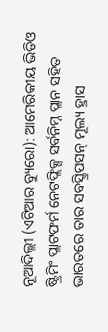ନୂଆଦିଲ୍ଲୀ (ଏଟିଆର ବ୍ୟୁରୋ): ଆମେରିକୀୟ ଭିଡିଓ ଷ୍ଟ୍ରିମିଂ ପ୍ଲାଟଫର୍ମ ନେଟଫ୍ଲିକ୍ସ ସର୍ବନିମ୍ନ ପ୍ଲାନ ସହିତ ଭାରତରେ ତାର ସବସ୍କ୍ରିପସନ୍ ମୂଲ୍ୟ ହ୍ରାସ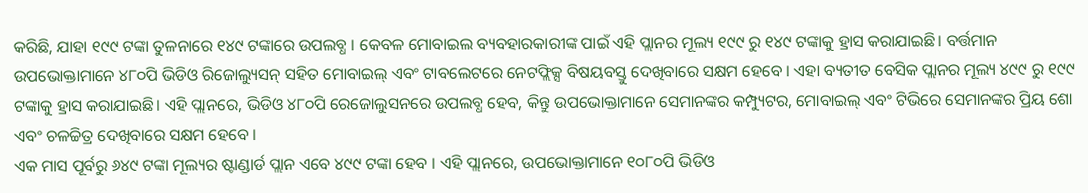କରିଛି, ଯାହା ୧୯୯ ଟଙ୍କା ତୁଳନାରେ ୧୪୯ ଟଙ୍କାରେ ଉପଲବ୍ଧ । କେବଳ ମୋବାଇଲ ବ୍ୟବହାରକାରୀଙ୍କ ପାଇଁ ଏହି ପ୍ଲାନର ମୂଲ୍ୟ ୧୯୯ ରୁ ୧୪୯ ଟଙ୍କାକୁ ହ୍ରାସ କରାଯାଇଛି। ବର୍ତ୍ତମାନ ଉପଭୋକ୍ତାମାନେ ୪୮୦ପି ଭିଡିଓ ରିଜୋଲ୍ୟୁସନ୍ ସହିତ ମୋବାଇଲ୍ ଏବଂ ଟାବଲେଟରେ ନେଟଫ୍ଲିକ୍ସ ବିଷୟବସ୍ତୁ ଦେଖିବାରେ ସକ୍ଷମ ହେବେ । ଏହା ବ୍ୟତୀତ ବେସିକ ପ୍ଲାନର ମୂଲ୍ୟ ୪୯୯ ରୁ ୧୯୯ ଟଙ୍କାକୁ ହ୍ରାସ କରାଯାଇଛି। ଏହି ପ୍ଲାନରେ, ଭିଡିଓ ୪୮୦ପି ରେଜୋଲୁସନରେ ଉପଲବ୍ଧ ହେବ, କିନ୍ତୁ ଉପଭୋକ୍ତାମାନେ ସେମାନଙ୍କର କମ୍ପ୍ୟୁଟର, ମୋବାଇଲ୍ ଏବଂ ଟିଭିରେ ସେମାନଙ୍କର ପ୍ରିୟ ଶୋ ଏବଂ ଚଳଚ୍ଚିତ୍ର ଦେଖିବାରେ ସକ୍ଷମ ହେବେ ।
ଏକ ମାସ ପୂର୍ବରୁ ୬୪୯ ଟଙ୍କା ମୂଲ୍ୟର ଷ୍ଟାଣ୍ଡାର୍ଡ ପ୍ଲାନ ଏବେ ୪୯୯ ଟଙ୍କା ହେବ । ଏହି ପ୍ଲାନରେ, ଉପଭୋକ୍ତାମାନେ ୧୦୮୦ପି ଭିଡିଓ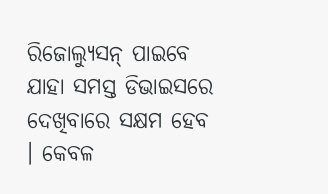ରିଜୋଲ୍ୟୁସନ୍ ପାଇବେ ଯାହା ସମସ୍ତ ଡିଭାଇସରେ ଦେଖିବାରେ ସକ୍ଷମ ହେବ । କେବଳ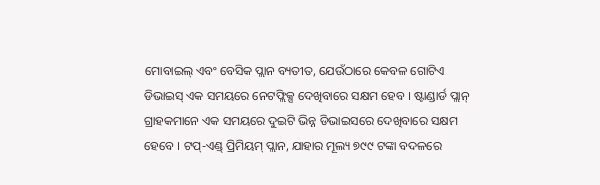ମୋବାଇଲ୍ ଏବଂ ବେସିକ ପ୍ଲାନ ବ୍ୟତୀତ, ଯେଉଁଠାରେ କେବଳ ଗୋଟିଏ ଡିଭାଇସ୍ ଏକ ସମୟରେ ନେଟଫ୍ଲିକ୍ସ ଦେଖିବାରେ ସକ୍ଷମ ହେବ । ଷ୍ଟାଣ୍ଡାର୍ଡ ପ୍ଲାନ୍ ଗ୍ରାହକମାନେ ଏକ ସମୟରେ ଦୁଇଟି ଭିନ୍ନ ଡିଭାଇସରେ ଦେଖିବାରେ ସକ୍ଷମ ହେବେ । ଟପ୍-ଏଣ୍ଡ୍ ପ୍ରିମିୟମ୍ ପ୍ଲାନ, ଯାହାର ମୂଲ୍ୟ ୭୯୯ ଟଙ୍କା ବଦଳରେ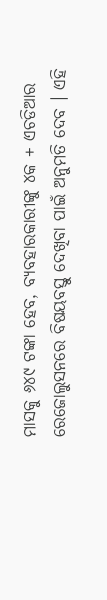ମାସକୁ ୬୪୯ ଟଙ୍କା ହେବ, ବ୍ୟବହାରକାରୀଙ୍କୁ ୪କ + ଏଚଡିଆର ରେଜୋଲୁସନରେ ବିଷୟବସ୍ତୁ ଦେଖିବା ପାଇଁ ଅନୁମତି ଦେବ । ଏହି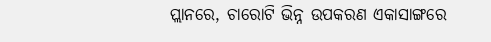ପ୍ଲାନରେ, ଚାରୋଟି ଭିନ୍ନ ଉପକରଣ ଏକାସାଙ୍ଗରେ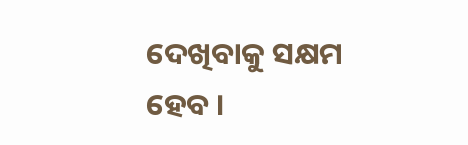ଦେଖିବାକୁ ସକ୍ଷମ ହେବ ।